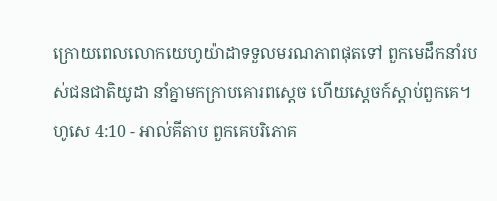ក្រោយពេលលោកយេហូយ៉ាដាទទួលមរណភាពផុតទៅ ពួកមេដឹកនាំរបស់ជនជាតិយូដា នាំគ្នាមកក្រាបគោរពស្តេច ហើយស្តេចក៍ស្តាប់ពួកគេ។
ហូសេ 4:10 - អាល់គីតាប ពួកគេបរិភោគ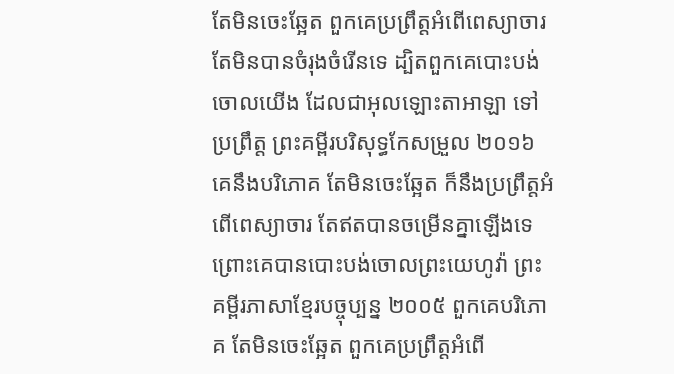តែមិនចេះឆ្អែត ពួកគេប្រព្រឹត្តអំពើពេស្យាចារ តែមិនបានចំរុងចំរើនទេ ដ្បិតពួកគេបោះបង់ចោលយើង ដែលជាអុលឡោះតាអាឡា ទៅប្រព្រឹត្ត ព្រះគម្ពីរបរិសុទ្ធកែសម្រួល ២០១៦ គេនឹងបរិភោគ តែមិនចេះឆ្អែត ក៏នឹងប្រព្រឹត្តអំពើពេស្យាចារ តែឥតបានចម្រើនគ្នាឡើងទេ ព្រោះគេបានបោះបង់ចោលព្រះយេហូវ៉ា ព្រះគម្ពីរភាសាខ្មែរបច្ចុប្បន្ន ២០០៥ ពួកគេបរិភោគ តែមិនចេះឆ្អែត ពួកគេប្រព្រឹត្តអំពើ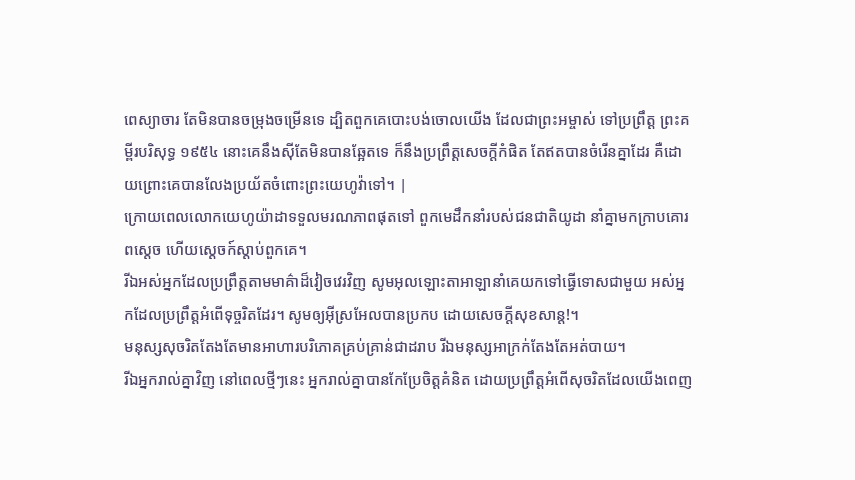ពេស្យាចារ តែមិនបានចម្រុងចម្រើនទេ ដ្បិតពួកគេបោះបង់ចោលយើង ដែលជាព្រះអម្ចាស់ ទៅប្រព្រឹត្ត ព្រះគម្ពីរបរិសុទ្ធ ១៩៥៤ នោះគេនឹងស៊ីតែមិនបានឆ្អែតទេ ក៏នឹងប្រព្រឹត្តសេចក្ដីកំផិត តែឥតបានចំរើនគ្នាដែរ គឺដោយព្រោះគេបានលែងប្រយ័តចំពោះព្រះយេហូវ៉ាទៅ។ |
ក្រោយពេលលោកយេហូយ៉ាដាទទួលមរណភាពផុតទៅ ពួកមេដឹកនាំរបស់ជនជាតិយូដា នាំគ្នាមកក្រាបគោរពស្តេច ហើយស្តេចក៍ស្តាប់ពួកគេ។
រីឯអស់អ្នកដែលប្រព្រឹត្តតាមមាគ៌ាដ៏វៀចវេរវិញ សូមអុលឡោះតាអាឡានាំគេយកទៅធ្វើទោសជាមួយ អស់អ្នកដែលប្រព្រឹត្តអំពើទុច្ចរិតដែរ។ សូមឲ្យអ៊ីស្រអែលបានប្រកប ដោយសេចក្ដីសុខសាន្ត!។
មនុស្សសុចរិតតែងតែមានអាហារបរិភោគគ្រប់គ្រាន់ជាដរាប រីឯមនុស្សអាក្រក់តែងតែអត់បាយ។
រីឯអ្នករាល់គ្នាវិញ នៅពេលថ្មីៗនេះ អ្នករាល់គ្នាបានកែប្រែចិត្តគំនិត ដោយប្រព្រឹត្តអំពើសុចរិតដែលយើងពេញ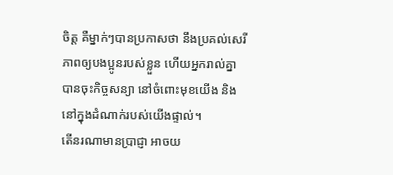ចិត្ត គឺម្នាក់ៗបានប្រកាសថា នឹងប្រគល់សេរីភាពឲ្យបងប្អូនរបស់ខ្លួន ហើយអ្នករាល់គ្នាបានចុះកិច្ចសន្យា នៅចំពោះមុខយើង និងនៅក្នុងដំណាក់របស់យើងផ្ទាល់។
តើនរណាមានប្រាជ្ញា អាចយ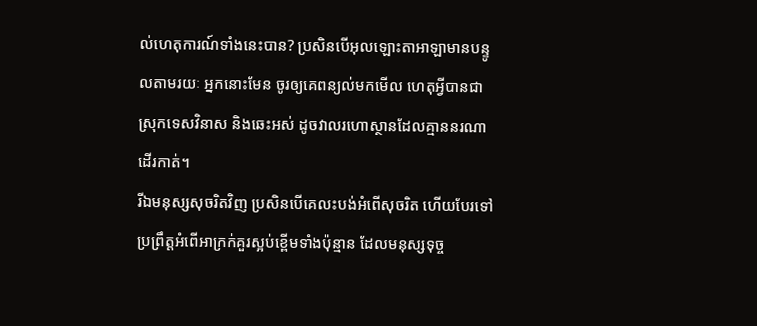ល់ហេតុការណ៍ទាំងនេះបាន? ប្រសិនបើអុលឡោះតាអាឡាមានបន្ទូលតាមរយៈ អ្នកនោះមែន ចូរឲ្យគេពន្យល់មកមើល ហេតុអ្វីបានជាស្រុកទេសវិនាស និងឆេះអស់ ដូចវាលរហោស្ថានដែលគ្មាននរណាដើរកាត់។
រីឯមនុស្សសុចរិតវិញ ប្រសិនបើគេលះបង់អំពើសុចរិត ហើយបែរទៅប្រព្រឹត្តអំពើអាក្រក់គួរស្អប់ខ្ពើមទាំងប៉ុន្មាន ដែលមនុស្សទុច្ច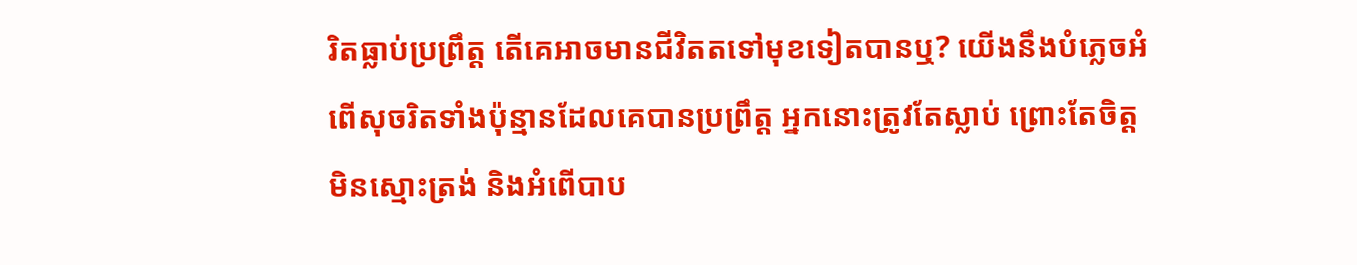រិតធ្លាប់ប្រព្រឹត្ត តើគេអាចមានជីវិតតទៅមុខទៀតបានឬ? យើងនឹងបំភ្លេចអំពើសុចរិតទាំងប៉ុន្មានដែលគេបានប្រព្រឹត្ត អ្នកនោះត្រូវតែស្លាប់ ព្រោះតែចិត្តមិនស្មោះត្រង់ និងអំពើបាប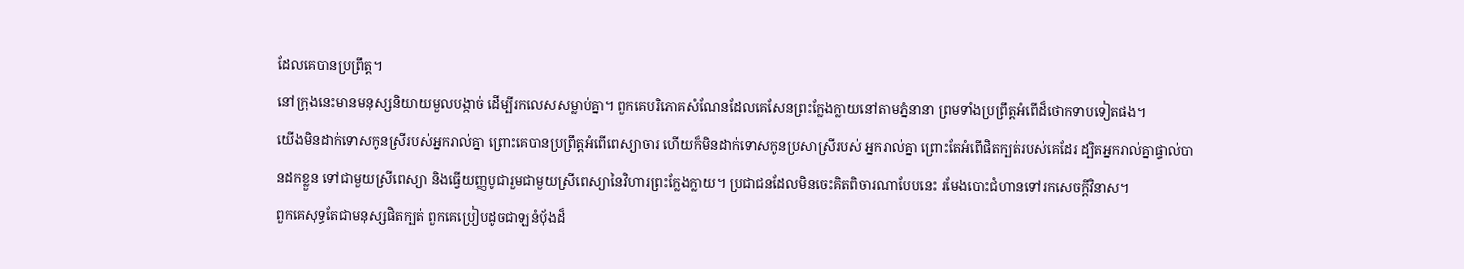ដែលគេបានប្រព្រឹត្ត។
នៅក្រុងនេះមានមនុស្សនិយាយមួលបង្កាច់ ដើម្បីរកលេសសម្លាប់គ្នា។ ពួកគេបរិភោគសំណែនដែលគេសែនព្រះក្លែងក្លាយនៅតាមភ្នំនានា ព្រមទាំងប្រព្រឹត្តអំពើដ៏ថោកទាបទៀតផង។
យើងមិនដាក់ទោសកូនស្រីរបស់អ្នករាល់គ្នា ព្រោះគេបានប្រព្រឹត្តអំពើពេស្យាចារ ហើយក៏មិនដាក់ទោសកូនប្រសាស្រីរបស់ អ្នករាល់គ្នា ព្រោះតែអំពើផិតក្បត់របស់គេដែរ ដ្បិតអ្នករាល់គ្នាផ្ទាល់បានដកខ្លួន ទៅជាមួយស្រីពេស្យា និងធ្វើយញ្ញបូជារួមជាមួយស្រីពេស្យានៃវិហារព្រះក្លែងក្លាយ។ ប្រជាជនដែលមិនចេះគិតពិចារណាបែបនេះ រមែងបោះជំហានទៅរកសេចក្ដីវិនាស។
ពួកគេសុទ្ធតែជាមនុស្សផិតក្បត់ ពួកគេប្រៀបដូចជាឡនំបុ័ងដ៏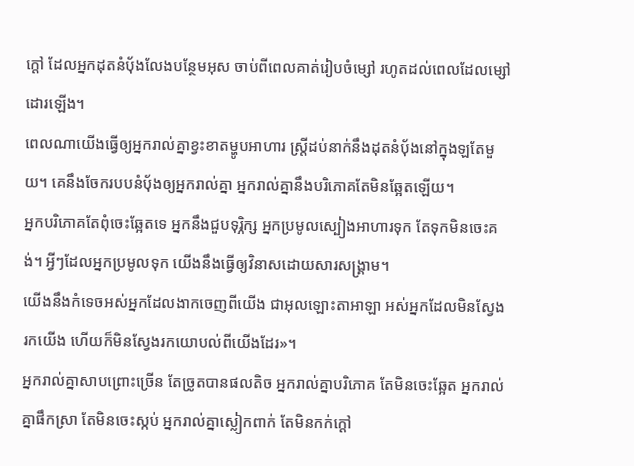ក្ដៅ ដែលអ្នកដុតនំបុ័ងលែងបន្ថែមអុស ចាប់ពីពេលគាត់រៀបចំម្សៅ រហូតដល់ពេលដែលម្សៅដោរឡើង។
ពេលណាយើងធ្វើឲ្យអ្នករាល់គ្នាខ្វះខាតម្ហូបអាហារ ស្ត្រីដប់នាក់នឹងដុតនំបុ័ងនៅក្នុងឡតែមួយ។ គេនឹងចែករបបនំបុ័ងឲ្យអ្នករាល់គ្នា អ្នករាល់គ្នានឹងបរិភោគតែមិនឆ្អែតឡើយ។
អ្នកបរិភោគតែពុំចេះឆ្អែតទេ អ្នកនឹងជួបទុរ្ភិក្ស អ្នកប្រមូលស្បៀងអាហារទុក តែទុកមិនចេះគង់។ អ្វីៗដែលអ្នកប្រមូលទុក យើងនឹងធ្វើឲ្យវិនាសដោយសារសង្គ្រាម។
យើងនឹងកំទេចអស់អ្នកដែលងាកចេញពីយើង ជាអុលឡោះតាអាឡា អស់អ្នកដែលមិនស្វែងរកយើង ហើយក៏មិនស្វែងរកយោបល់ពីយើងដែរ»។
អ្នករាល់គ្នាសាបព្រោះច្រើន តែច្រូតបានផលតិច អ្នករាល់គ្នាបរិភោគ តែមិនចេះឆ្អែត អ្នករាល់គ្នាផឹកស្រា តែមិនចេះស្កប់ អ្នករាល់គ្នាស្លៀកពាក់ តែមិនកក់ក្ដៅ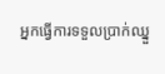អ្នកធ្វើការទទួលប្រាក់ឈ្នួ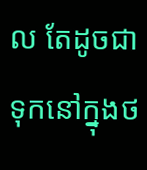ល តែដូចជាទុកនៅក្នុងថ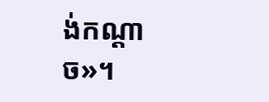ង់កណ្ដាច»។